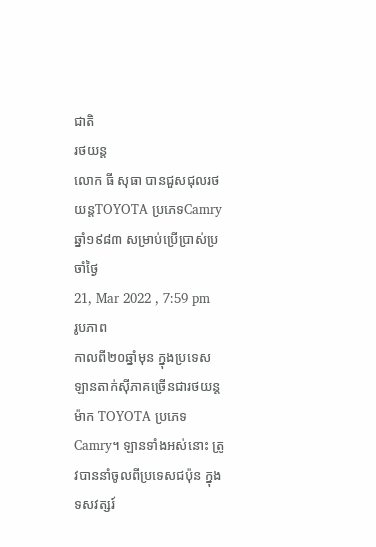ជាតិ
រថយន្ត
លោក ធី សុធា បានជួសជុលរថយន្តTOYOTA ប្រភេទCamry ឆ្នាំ១៩៨៣ សម្រាប់ប្រើប្រាស់ប្រចាំថ្ងៃ
21, Mar 2022 , 7:59 pm
រូបភាព
កាលពី២០ឆ្នាំមុន ក្នុងប្រទេស ឡានតាក់ស៊ីភាគច្រើនជារថយន្ដម៉ាក TOYOTA ប្រភេទ Camry។ ឡានទាំងអស់នោះ ត្រូវបាននាំចូលពីប្រទេសជប៉ុន ក្នុងទសវត្សរ៍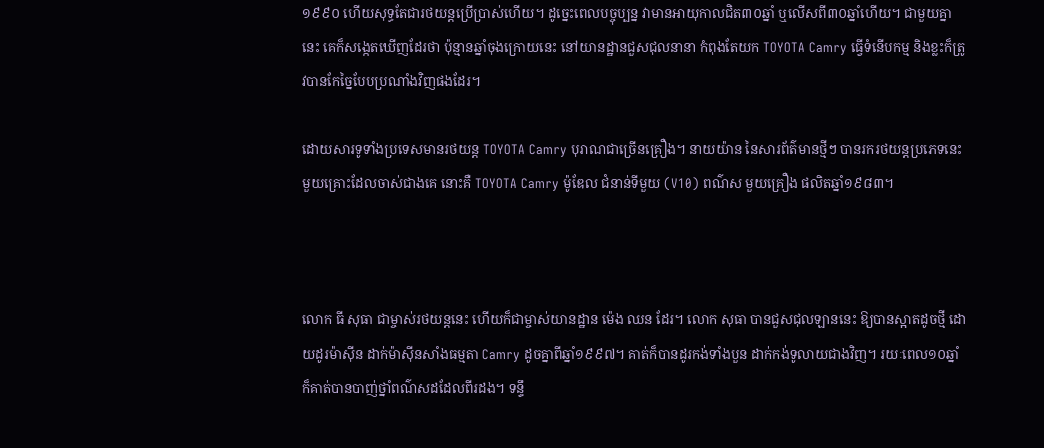១៩៩០ ហើយសុទ្ធតែជារថយន្ដប្រើប្រាស់ហើយ។ ដូច្នេះពេលបច្ចុប្បន្ន វាមានអាយុកាលជិត៣០ឆ្នាំ ឬលើសពី៣០ឆ្នាំហើយ។ ជាមួយគ្នានេះ គេក៏សង្កេតឃើញដែរថា ប៉ុន្មានឆ្នាំចុងក្រោយនេះ នៅយានដ្ឋានជួសជុលនានា កំពុងតែយក TOYOTA Camry ធ្វើទំនើបកម្ម និងខ្លះក៏ត្រូវបានកែច្នៃបែបប្រណាំងវិញផងដែរ។

ដោយសារទូទាំងប្រទេសមានរថយន្ដ TOYOTA Camry បុរាណជាច្រើនគ្រឿង។ នាយយ៉ាន នៃសារព័ត៌មានថ្មីៗ បានរករថយន្តប្រភេទនេះមួយគ្រោះដែលចាស់ជាងគេ នោះគឺ TOYOTA Camry ម៉ូឌែល ជំនាន់ទីមួយ (V10) ពណ៌ស មួយគ្រឿង ផលិតឆ្នាំ១៩៨៣។



លោក ធី សុធា ជាម្ចាស់រថយន្តនេះ ហើយក៏ជាម្ចាស់យានដ្ឋាន ម៉េង ឈន ដែរ។ លោក សុធា បានជួសជុលឡាននេះ ឱ្យបានស្អាតដូចថ្មី ដោយដូរម៉ាស៊ីន ដាក់ម៉ាស៊ីនសាំងធម្មតា Camry ដូចគ្នាពីឆ្នាំ១៩៩៧។ គាត់ក៏បានដូរកង់ទាំងបួន ដាក់កង់ទូលាយជាងវិញ។ រយៈពេល១០ឆ្នាំ ក៏គាត់បានបាញ់ថ្នាំពណ៌សដដែលពីរដង។ ទន្ទឹ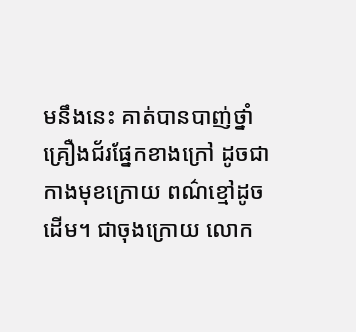មនឹងនេះ គាត់បានបាញ់ថ្នាំគ្រឿងជ័រផ្នែកខាងក្រៅ ដូចជាកាងមុខក្រោយ ពណ៌ខ្មៅដូចដើម។ ជាចុងក្រោយ លោក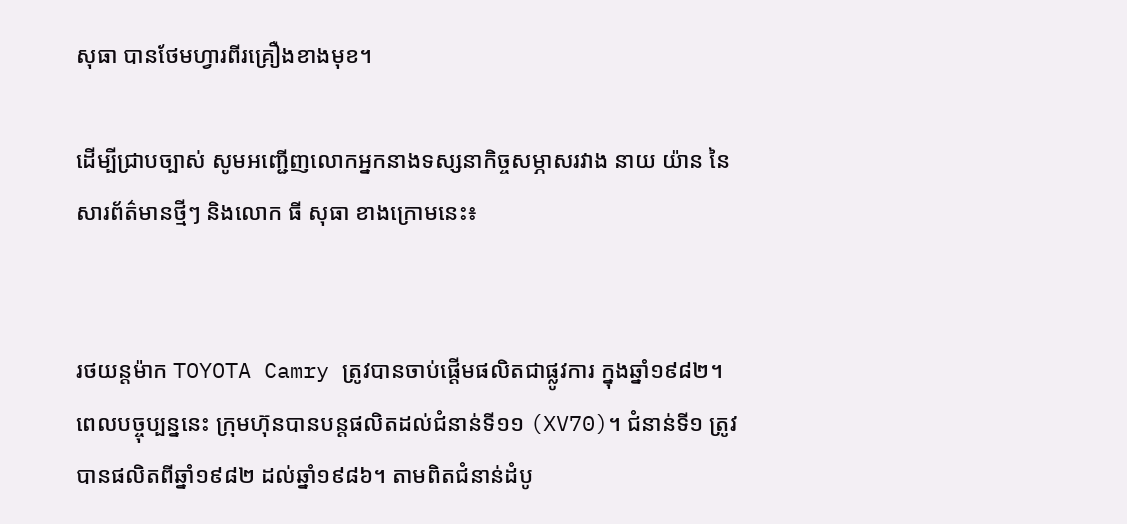សុធា បានថែមហ្វារពីរគ្រឿងខាងមុខ។

ដើម្បីជ្រាបច្បាស់ សូមអញ្ជើញលោកអ្នកនាងទស្សនាកិច្ចសម្ភាសរវាង នាយ យ៉ាន នៃសារព័ត៌មានថ្មីៗ និងលោក ធី សុធា ខាងក្រោមនេះ៖


រថយន្តម៉ាក TOYOTA Camry ត្រូវបានចាប់ផ្ដើមផលិតជាផ្លូវការ ក្នុងឆ្នាំ១៩៨២។ ពេលបច្ចុប្បន្ននេះ ក្រុមហ៊ុនបានបន្តផលិតដល់ជំនាន់ទី១១ (XV70)។ ជំនាន់ទី១ ត្រូវបានផលិតពីឆ្នាំ១៩៨២ ដល់ឆ្នាំ១៩៨៦។ តាមពិតជំនាន់ដំបូ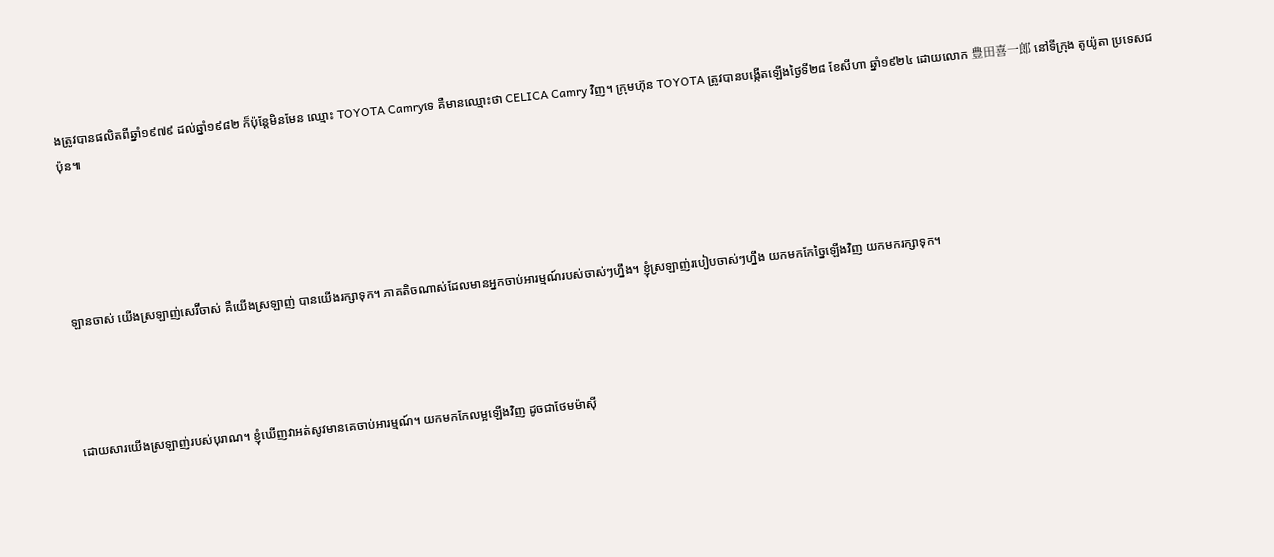ងត្រូវបានផលិតពីឆ្នាំ១៩៧៩ ដល់ឆ្នាំ១៩៨២ ក៏ប៉ុន្តែមិនមែន ឈ្មោះ TOYOTA Camryទេ គឺមានឈ្មោះថា CELICA Camry វិញ។ ក្រុមហ៊ុន TOYOTA ត្រូវបានបង្កើតឡើងថ្ងៃទី២៨ ខែសីហា ឆ្នាំ១៩២៤ ដោយលោក 豊田喜一郎 នៅទីក្រុង តូយ៉ូតា ប្រទេសជប៉ុន៕





ឡានចាស់ យើងស្រឡាញ់សេរ៊ីចាស់ គឺយើងស្រឡាញ់ បានយើងរក្សាទុក។ ភាគតិចណាស់ដែលមានអ្នកចាប់អារម្មណ៍របស់ចាស់ៗហ្នឹង។ ខ្ញុំស្រឡាញ់របៀបចាស់ៗហ្នឹង យកមកកែច្នៃឡើងវិញ យកមករក្សាទុក។




ដោយសារយើងស្រឡាញ់របស់បុរាណ។ ខ្ញុំឃើញវាអត់សូវមានគេចាប់អារម្មណ៍។ យកមកកែលម្អឡើងវិញ ដូចជាថែមម៉ាស៊ី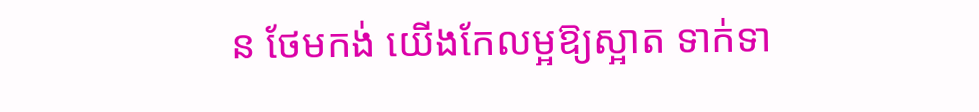ន ថែមកង់ យើងកែលម្អឱ្យស្អាត ទាក់ទា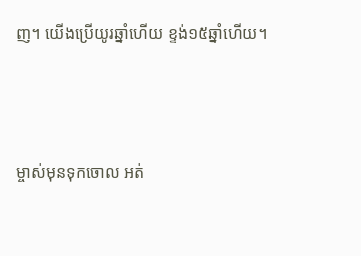ញ។ យើងប្រើយូរឆ្នាំហើយ ខ្ទង់១៥ឆ្នាំហើយ។



ម្ចាស់មុនទុកចោល អត់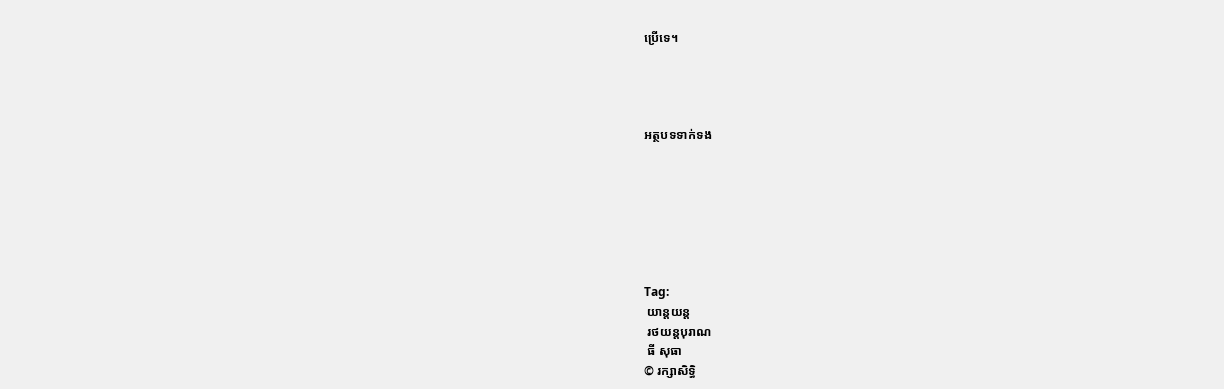ប្រើទេ។




អត្ថបទទាក់ទង







Tag:
 យាន្តយន្ត
 រថយន្តបុរាណ
 ធី សុធា
© រក្សាសិទ្ធិ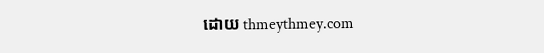ដោយ thmeythmey.com